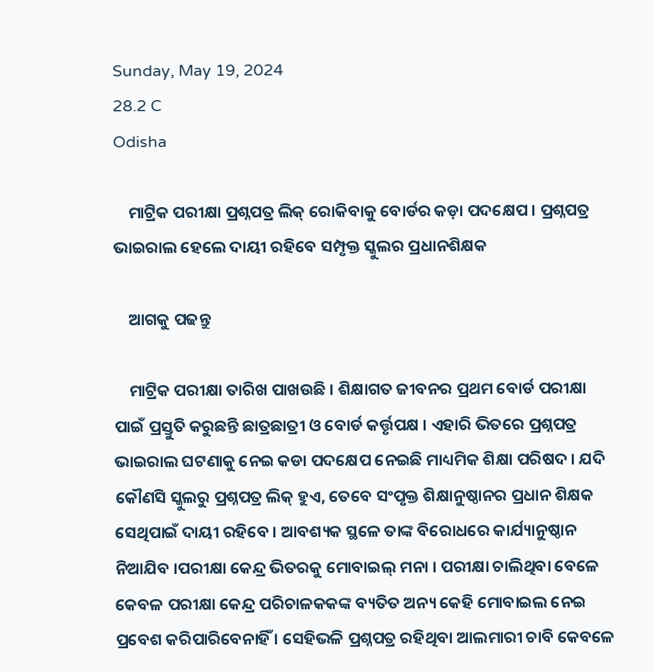Sunday, May 19, 2024
28.2 C
Odisha

    ମାଟ୍ରିକ ପରୀକ୍ଷା ପ୍ରଶ୍ନପତ୍ର ଲିକ୍ ରୋକିବାକୁ ବୋର୍ଡର କଡ଼ା ପଦକ୍ଷେପ । ପ୍ରଶ୍ନପତ୍ର ଭାଇରାଲ ହେଲେ ଦାୟୀ ରହିବେ ସମ୍ପୃକ୍ତ ସ୍କୁଲର ପ୍ରଧାନଶିକ୍ଷକ

    ଆଗକୁ ପଢନ୍ତୁ

    ମାଟ୍ରିକ ପରୀକ୍ଷା ତାରିଖ ପାଖଉଛି । ଶିକ୍ଷାଗତ ଜୀବନର ପ୍ରଥମ ବୋର୍ଡ ପରୀକ୍ଷା ପାଇଁ ପ୍ରସ୍ତୁତି କରୁଛନ୍ତି ଛାତ୍ରଛାତ୍ରୀ ଓ ବୋର୍ଡ କର୍ତ୍ତୃପକ୍ଷ । ଏହାରି ଭିତରେ ପ୍ରଶ୍ନପତ୍ର ଭାଇରାଲ ଘଟଣାକୁ ନେଇ କଡା ପଦକ୍ଷେପ ନେଇଛି ମାଧ୍ୟମିକ ଶିକ୍ଷା ପରିଷଦ । ଯଦି କୌଣସି ସ୍କୁଲରୁ ପ୍ରଶ୍ନପତ୍ର ଲିକ୍ ହୁଏ, ତେବେ ସଂପୃକ୍ତ ଶିକ୍ଷାନୁଷ୍ଠାନର ପ୍ରଧାନ ଶିକ୍ଷକ ସେଥିପାଇଁ ଦାୟୀ ରହିବେ । ଆବଶ୍ୟକ ସ୍ଥଳେ ତାଙ୍କ ବିରୋଧରେ କାର୍ଯ୍ୟାନୁଷ୍ଠାନ ନିଆଯିବ ।ପରୀକ୍ଷା କେନ୍ଦ୍ର ଭିତରକୁ ମୋବାଇଲ୍ ମନା । ପରୀକ୍ଷା ଚାଲିଥିବା ବେଳେ କେବଳ ପରୀକ୍ଷା କେନ୍ଦ୍ର ପରିଚାଳକକଙ୍କ ବ୍ୟତିତ ଅନ୍ୟ କେହି ମୋବାଇଲ ନେଇ ପ୍ରବେଶ କରିପାରିବେନାହିଁ । ସେହିଭଳି ପ୍ରଶ୍ନପତ୍ର ରହିଥିବା ଆଲମାରୀ ଚାବି କେବଳେ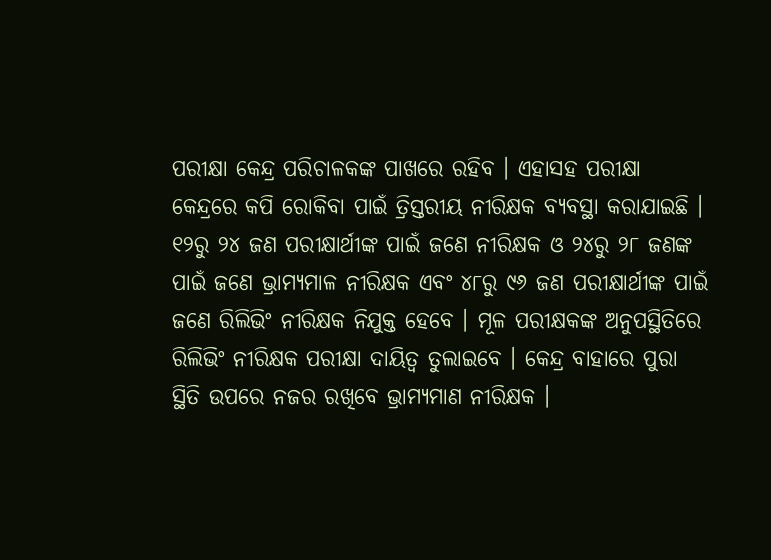ପରୀକ୍ଷା କେନ୍ଦ୍ର ପରିଚାଳକଙ୍କ ପାଖରେ ରହିବ । ଏହାସହ ପରୀକ୍ଷା କେନ୍ଦ୍ରରେ କପି ରୋକିବା ପାଇଁ ତ୍ରିସ୍ତରୀୟ ନୀରିକ୍ଷକ ବ୍ୟବସ୍ଥା କରାଯାଇଛି । ୧୨ରୁ ୨୪ ଜଣ ପରୀକ୍ଷାର୍ଥୀଙ୍କ ପାଇଁ ଜଣେ ନୀରିକ୍ଷକ ଓ ୨୪ରୁ ୨୮ ଜଣଙ୍କ ପାଇଁ ଜଣେ ଭ୍ରାମ୍ୟମାଳ ନୀରିକ୍ଷକ ଏବଂ ୪୮ରୁ ୯୬ ଜଣ ପରୀକ୍ଷାର୍ଥୀଙ୍କ ପାଇଁ ଜଣେ ରିଲିଭିଂ ନୀରିକ୍ଷକ ନିଯୁକ୍ତ ହେବେ । ମୂଳ ପରୀକ୍ଷକଙ୍କ ଅନୁପସ୍ଥିତିରେ ରିଲିଭିଂ ନୀରିକ୍ଷକ ପରୀକ୍ଷା ଦାୟିତ୍ୱ ତୁଲାଇବେ । କେନ୍ଦ୍ର ବାହାରେ ପୁରା ସ୍ଥିତି ଉପରେ ନଜର ରଖିବେ ଭ୍ରାମ୍ୟମାଣ ନୀରିକ୍ଷକ ।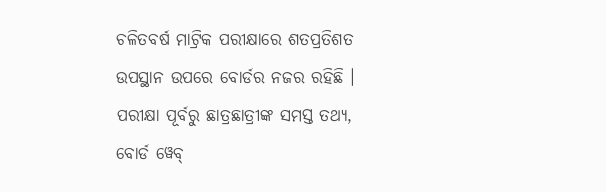ଚଳିତବର୍ଷ ମାଟ୍ରିକ ପରୀକ୍ଷାରେ ଶତପ୍ରତିଶତ ଉପସ୍ଥାନ ଉପରେ ବୋର୍ଡର ନଜର ରହିଛି । ପରୀକ୍ଷା ପୂର୍ବରୁ ଛାତ୍ରଛାତ୍ରୀଙ୍କ ସମସ୍ତ ତଥ୍ୟ, ବୋର୍ଡ ୱେବ୍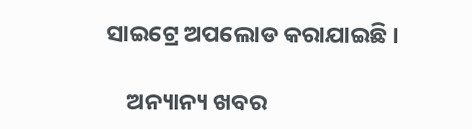ସାଇଟ୍ରେ ଅପଲୋଡ କରାଯାଇଛି ।

    ଅନ୍ୟାନ୍ୟ ଖବର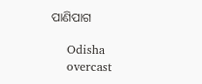ପାଣିପାଗ

    Odisha
    overcast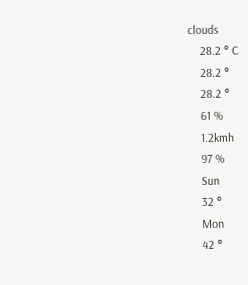clouds
    28.2 ° C
    28.2 °
    28.2 °
    61 %
    1.2kmh
    97 %
    Sun
    32 °
    Mon
    42 °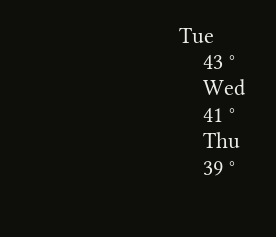Tue
    43 °
    Wed
    41 °
    Thu
    39 °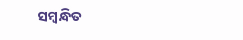ସମ୍ବନ୍ଧିତ